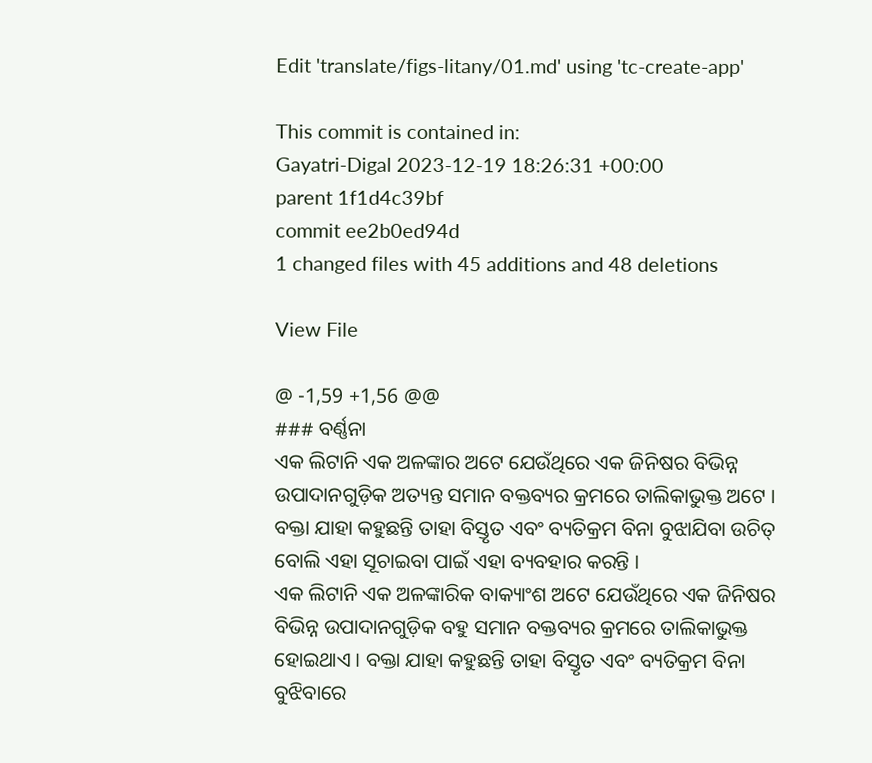Edit 'translate/figs-litany/01.md' using 'tc-create-app'

This commit is contained in:
Gayatri-Digal 2023-12-19 18:26:31 +00:00
parent 1f1d4c39bf
commit ee2b0ed94d
1 changed files with 45 additions and 48 deletions

View File

@ -1,59 +1,56 @@
### ବର୍ଣ୍ଣନା
ଏକ ଲିଟାନି ଏକ ଅଳଙ୍କାର ଅଟେ ଯେଉଁଥିରେ ଏକ ଜିନିଷର ବିଭିନ୍ନ ଉପାଦାନଗୁଡ଼ିକ ଅତ୍ୟନ୍ତ ସମାନ ବକ୍ତବ୍ୟର କ୍ରମରେ ତାଲିକାଭୁକ୍ତ ଅଟେ । ବକ୍ତା ଯାହା କହୁଛନ୍ତି ତାହା ବିସ୍ତୃତ ଏବଂ ବ୍ୟତିକ୍ରମ ବିନା ବୁଝାଯିବା ଉଚିତ୍ ବୋଲି ଏହା ସୂଚାଇବା ପାଇଁ ଏହା ବ୍ୟବହାର କରନ୍ତି ।
ଏକ ଲିଟାନି ଏକ ଅଳଙ୍କାରିକ ବାକ୍ୟାଂଶ ଅଟେ ଯେଉଁଥିରେ ଏକ ଜିନିଷର ବିଭିନ୍ନ ଉପାଦାନଗୁଡ଼ିକ ବହୁ ସମାନ ବକ୍ତବ୍ୟର କ୍ରମରେ ତାଲିକାଭୁକ୍ତ ହୋଇଥାଏ । ବକ୍ତା ଯାହା କହୁଛନ୍ତି ତାହା ବିସ୍ତୃତ ଏବଂ ବ୍ୟତିକ୍ରମ ବିନା ବୁଝିବାରେ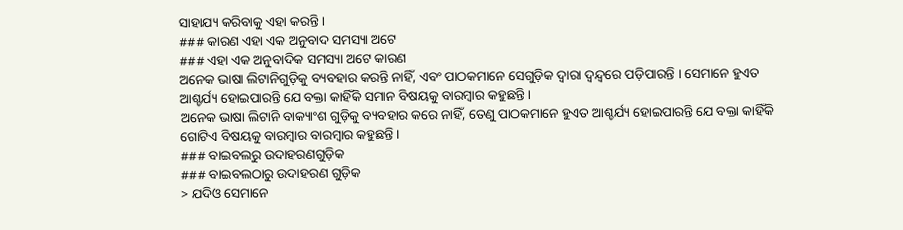ସାହାଯ୍ୟ କରିବାକୁ ଏହା କରନ୍ତି ।
### କାରଣ ଏହା ଏକ ଅନୁବାଦ ସମସ୍ୟା ଅଟେ
### ଏହା ଏକ ଅନୁବାଦିକ ସମସ୍ୟା ଅଟେ କାରଣ
ଅନେକ ଭାଷା ଲିଟାନିଗୁଡ଼ିକୁ ବ୍ୟବହାର କରନ୍ତି ନାହିଁ, ଏବଂ ପାଠକମାନେ ସେଗୁଡ଼ିକ ଦ୍ଵାରା ଦ୍ୱନ୍ଦ୍ୱରେ ପଡ଼ିପାରନ୍ତି । ସେମାନେ ହୁଏତ ଆଶ୍ଚର୍ଯ୍ୟ ହୋଇପାରନ୍ତି ଯେ ବକ୍ତା କାହିଁକି ସମାନ ବିଷୟକୁ ବାରମ୍ବାର କହୁଛନ୍ତି ।
ଅନେକ ଭାଷା ଲିଟାନି ବାକ୍ୟାଂଶ ଗୁଡ଼ିକୁ ବ୍ୟବହାର କରେ ନାହିଁ, ତେଣୁ ପାଠକମାନେ ହୁଏତ ଆଶ୍ଚର୍ଯ୍ୟ ହୋଇପାରନ୍ତି ଯେ ବକ୍ତା କାହିଁକି ଗୋଟିଏ ବିଷୟକୁ ବାରମ୍ବାର ବାରମ୍ବାର କହୁଛନ୍ତି ।
### ବାଇବଲରୁ ଉଦାହରଣଗୁଡ଼ିକ
### ବାଇବଲଠାରୁ ଉଦାହରଣ ଗୁଡ଼ିକ
> ଯଦିଓ ସେମାନେ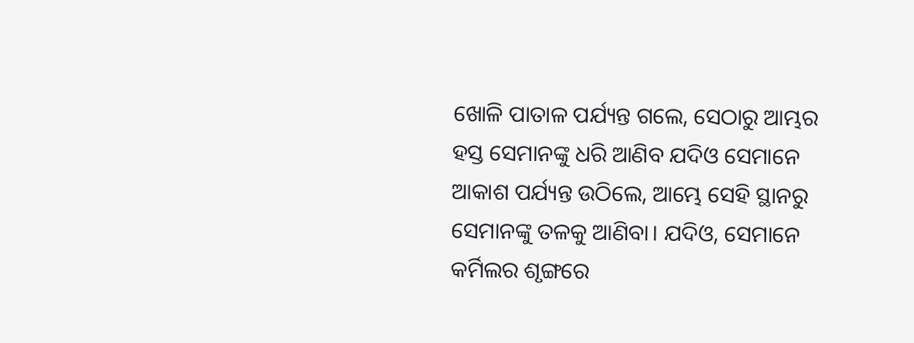ଖୋଳି ପାତାଳ ପର୍ଯ୍ୟନ୍ତ ଗଲେ, ସେଠାରୁ ଆମ୍ଭର ହସ୍ତ ସେମାନଙ୍କୁ ଧରି ଆଣିବ ଯଦିଓ ସେମାନେ ଆକାଶ ପର୍ଯ୍ୟନ୍ତ ଉଠିଲେ, ଆମ୍ଭେ ସେହି ସ୍ଥାନରୁ ସେମାନଙ୍କୁ ତଳକୁ ଆଣିବା। ଯଦିଓ, ସେମାନେ କର୍ମିଲର ଶୃଙ୍ଗରେ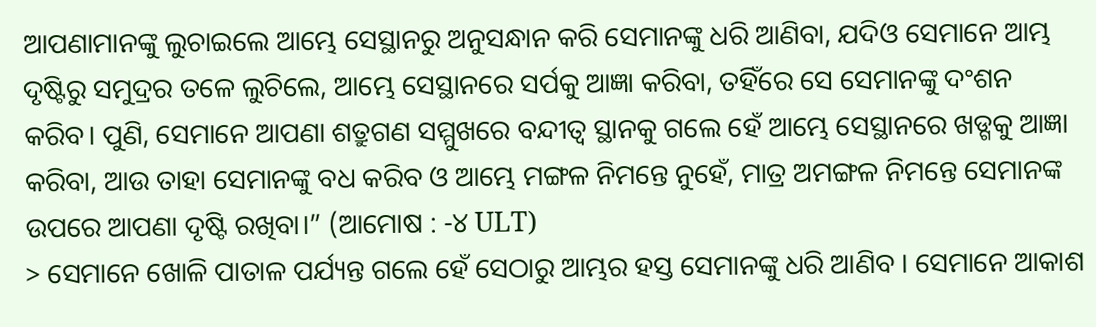ଆପଣାମାନଙ୍କୁ ଲୁଚାଇଲେ ଆମ୍ଭେ ସେସ୍ଥାନରୁ ଅନୁସନ୍ଧାନ କରି ସେମାନଙ୍କୁ ଧରି ଆଣିବା, ଯଦିଓ ସେମାନେ ଆମ୍ଭ ଦୃଷ୍ଟିରୁ ସମୁଦ୍ରର ତଳେ ଲୁଚିଲେ, ଆମ୍ଭେ ସେସ୍ଥାନରେ ସର୍ପକୁ ଆଜ୍ଞା କରିବା, ତହିଁରେ ସେ ସେମାନଙ୍କୁ ଦଂଶନ କରିବ। ପୁଣି, ସେମାନେ ଆପଣା ଶତ୍ରୁଗଣ ସମ୍ମୁଖରେ ବନ୍ଦୀତ୍ୱ ସ୍ଥାନକୁ ଗଲେ ହେଁ ଆମ୍ଭେ ସେସ୍ଥାନରେ ଖଡ୍ଗକୁ ଆଜ୍ଞା କରିବା, ଆଉ ତାହା ସେମାନଙ୍କୁ ବଧ କରିବ ଓ ଆମ୍ଭେ ମଙ୍ଗଳ ନିମନ୍ତେ ନୁହେଁ, ମାତ୍ର ଅମଙ୍ଗଳ ନିମନ୍ତେ ସେମାନଙ୍କ ଉପରେ ଆପଣା ଦୃଷ୍ଟି ରଖିବା।” (ଆମୋଷ : -୪ ULT)
> ସେମାନେ ଖୋଳି ପାତାଳ ପର୍ଯ୍ୟନ୍ତ ଗଲେ ହେଁ ସେଠାରୁ ଆମ୍ଭର ହସ୍ତ ସେମାନଙ୍କୁ ଧରି ଆଣିବ । ସେମାନେ ଆକାଶ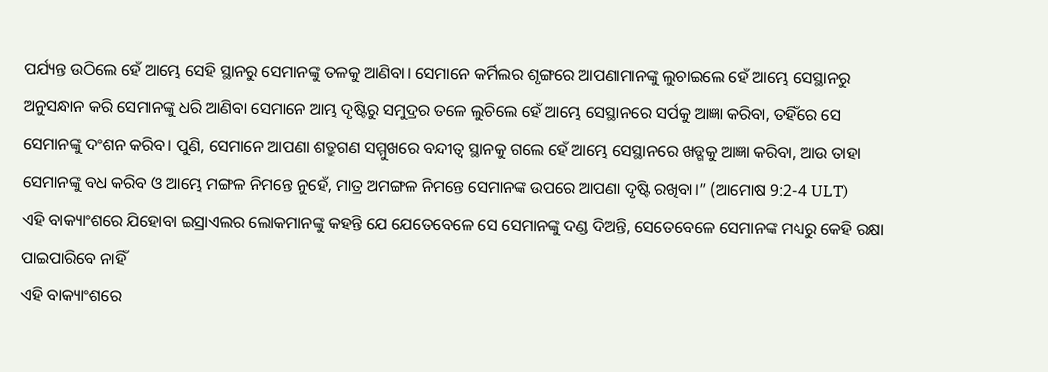ପର୍ଯ୍ୟନ୍ତ ଉଠିଲେ ହେଁ ଆମ୍ଭେ ସେହି ସ୍ଥାନରୁ ସେମାନଙ୍କୁ ତଳକୁ ଆଣିବା। ସେମାନେ କର୍ମିଲର ଶୃଙ୍ଗରେ ଆପଣାମାନଙ୍କୁ ଲୁଚାଇଲେ ହେଁ ଆମ୍ଭେ ସେସ୍ଥାନରୁ ଅନୁସନ୍ଧାନ କରି ସେମାନଙ୍କୁ ଧରି ଆଣିବା ସେମାନେ ଆମ୍ଭ ଦୃଷ୍ଟିରୁ ସମୁଦ୍ରର ତଳେ ଲୁଚିଲେ ହେଁ ଆମ୍ଭେ ସେସ୍ଥାନରେ ସର୍ପକୁ ଆଜ୍ଞା କରିବା, ତହିଁରେ ସେ ସେମାନଙ୍କୁ ଦଂଶନ କରିବ। ପୁଣି, ସେମାନେ ଆପଣା ଶତ୍ରୁଗଣ ସମ୍ମୁଖରେ ବନ୍ଦୀତ୍ୱ ସ୍ଥାନକୁ ଗଲେ ହେଁ ଆମ୍ଭେ ସେସ୍ଥାନରେ ଖଡ୍ଗକୁ ଆଜ୍ଞା କରିବା, ଆଉ ତାହା ସେମାନଙ୍କୁ ବଧ କରିବ ଓ ଆମ୍ଭେ ମଙ୍ଗଳ ନିମନ୍ତେ ନୁହେଁ, ମାତ୍ର ଅମଙ୍ଗଳ ନିମନ୍ତେ ସେମାନଙ୍କ ଉପରେ ଆପଣା ଦୃଷ୍ଟି ରଖିବା।” (ଆମୋଷ 9:2-4 ULT)
ଏହି ବାକ୍ୟାଂଶରେ ଯିହୋବା ଇସ୍ରାଏଲର ଲୋକମାନଙ୍କୁ କହନ୍ତି ଯେ ଯେତେବେଳେ ସେ ସେମାନଙ୍କୁ ଦଣ୍ଡ ଦିଅନ୍ତି, ସେତେବେଳେ ସେମାନଙ୍କ ମଧ୍ୟରୁ କେହି ରକ୍ଷା ପାଇପାରିବେ ନାହିଁ
ଏହି ବାକ୍ୟାଂଶରେ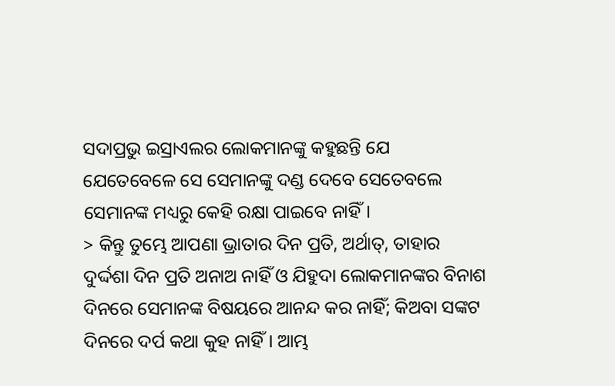ସଦାପ୍ରଭୁ ଇସ୍ରାଏଲର ଲୋକମାନଙ୍କୁ କହୁଛନ୍ତି ଯେ ଯେତେବେଳେ ସେ ସେମାନଙ୍କୁ ଦଣ୍ଡ ଦେବେ ସେତେବଲେ ସେମାନଙ୍କ ମଧ୍ୟରୁ କେହି ରକ୍ଷା ପାଇବେ ନାହିଁ।
> କିନ୍ତୁ ତୁମ୍ଭେ ଆପଣା ଭ୍ରାତାର ଦିନ ପ୍ରତି, ଅର୍ଥାତ୍‍, ତାହାର ଦୁର୍ଦ୍ଦଶା ଦିନ ପ୍ରତି ଅନାଅ ନାହିଁ ଓ ଯିହୁଦା ଲୋକମାନଙ୍କର ବିନାଶ ଦିନରେ ସେମାନଙ୍କ ବିଷୟରେ ଆନନ୍ଦ କର ନାହିଁ; କିଅବା ସଙ୍କଟ ଦିନରେ ଦର୍ପ କଥା କୁହ ନାହିଁ। ଆମ୍ଭ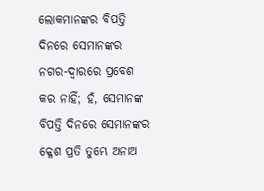ଲୋକମାନଙ୍କର ବିପତ୍ତି ଦିନରେ ସେମାନଙ୍କର ନଗର-ଦ୍ୱାରରେ ପ୍ରବେଶ କର ନାହିଁ; ହଁ, ସେମାନଙ୍କ ବିପତ୍ତି ଦିନରେ ସେମାନଙ୍କର କ୍ଳେଶ ପ୍ରତି ତୁମ୍ଭେ ଅନାଅ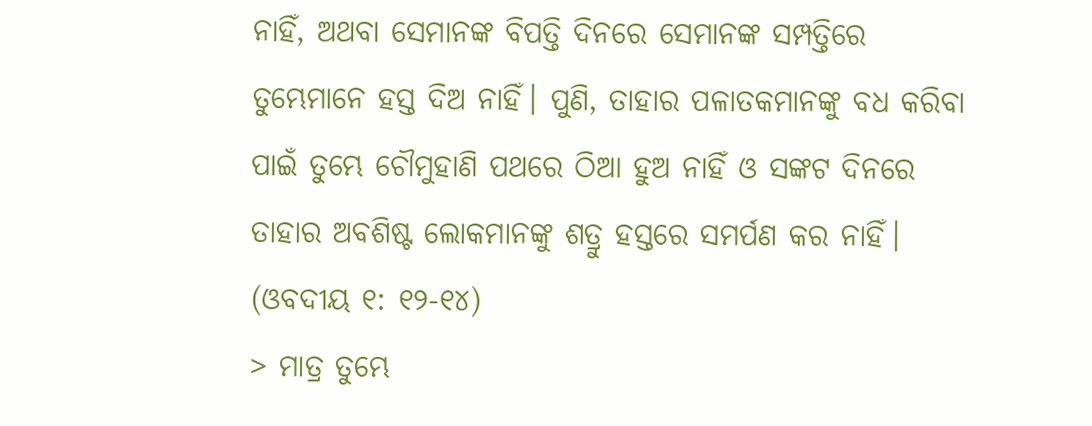ନାହିଁ, ଅଥବା ସେମାନଙ୍କ ବିପତ୍ତି ଦିନରେ ସେମାନଙ୍କ ସମ୍ପତ୍ତିରେ ତୁମ୍ଭେମାନେ ହସ୍ତ ଦିଅ ନାହିଁ। ପୁଣି, ତାହାର ପଳାତକମାନଙ୍କୁ ବଧ କରିବା ପାଇଁ ତୁମ୍ଭେ ଚୌମୁହାଣି ପଥରେ ଠିଆ ହୁଅ ନାହିଁ ଓ ସଙ୍କଟ ଦିନରେ ତାହାର ଅବଶିଷ୍ଟ ଲୋକମାନଙ୍କୁ ଶତ୍ରୁ ହସ୍ତରେ ସମର୍ପଣ କର ନାହିଁ। (ଓବଦୀୟ ୧: ୧୨-୧୪)
> ମାତ୍ର ତୁମ୍ଭେ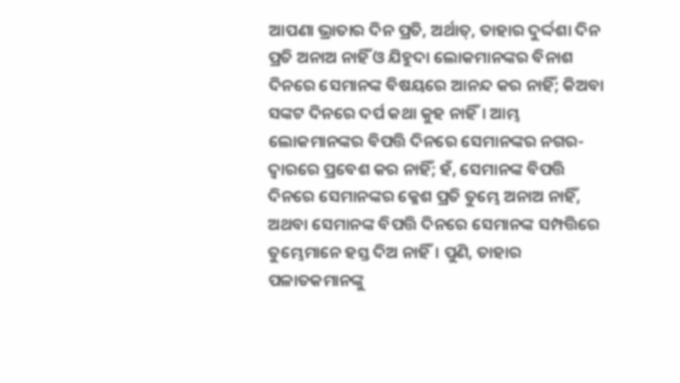ଆପଣା ଭ୍ରାତାର ଦିନ ପ୍ରତି, ଅର୍ଥାତ୍‍, ତାହାର ଦୁର୍ଦ୍ଦଶା ଦିନ ପ୍ରତି ଅନାଅ ନାହିଁ ଓ ଯିହୁଦା ଲୋକମାନଙ୍କର ବିନାଶ ଦିନରେ ସେମାନଙ୍କ ବିଷୟରେ ଆନନ୍ଦ କର ନାହିଁ; କିଅବା ସଙ୍କଟ ଦିନରେ ଦର୍ପ କଥା କୁହ ନାହିଁ। ଆମ୍ଭ ଲୋକମାନଙ୍କର ବିପତ୍ତି ଦିନରେ ସେମାନଙ୍କର ନଗର-ଦ୍ୱାରରେ ପ୍ରବେଶ କର ନାହିଁ; ହଁ, ସେମାନଙ୍କ ବିପତ୍ତି ଦିନରେ ସେମାନଙ୍କର କ୍ଳେଶ ପ୍ରତି ତୁମ୍ଭେ ଅନାଅ ନାହିଁ, ଅଥବା ସେମାନଙ୍କ ବିପତ୍ତି ଦିନରେ ସେମାନଙ୍କ ସମ୍ପତ୍ତିରେ ତୁମ୍ଭେମାନେ ହସ୍ତ ଦିଅ ନାହିଁ। ପୁଣି, ତାହାର ପଳାତକମାନଙ୍କୁ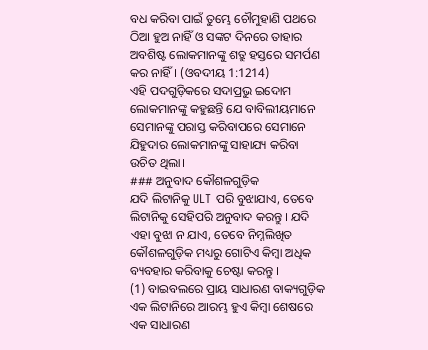ବଧ କରିବା ପାଇଁ ତୁମ୍ଭେ ଚୌମୁହାଣି ପଥରେ ଠିଆ ହୁଅ ନାହିଁ ଓ ସଙ୍କଟ ଦିନରେ ତାହାର ଅବଶିଷ୍ଟ ଲୋକମାନଙ୍କୁ ଶତ୍ରୁ ହସ୍ତରେ ସମର୍ପଣ କର ନାହିଁ। (ଓବଦୀୟ 1:1214)
ଏହି ପଦଗୁଡ଼ିକରେ ସଦାପ୍ରଭୁ ଇଦୋମ ଲୋକମାନଙ୍କୁ କହୁଛନ୍ତି ଯେ ବାବିଲୀୟମାନେ ସେମାନଙ୍କୁ ପରାସ୍ତ କରିବାପରେ ସେମାନେ ଯିହୁଦାର ଲୋକମାନଙ୍କୁ ସାହାଯ୍ୟ କରିବା ଉଚିତ ଥିଲା।
### ଅନୁବାଦ କୌଶଳଗୁଡ଼ିକ
ଯଦି ଲିଟାନିକୁ ULT ପରି ବୁଝାଯାଏ, ତେବେ ଲିଟାନିକୁ ସେହିପରି ଅନୁବାଦ କରନ୍ତୁ । ଯଦି ଏହା ବୁଝା ନ ଯାଏ, ତେବେ ନିମ୍ନଲିଖିତ କୌଶଳଗୁଡ଼ିକ ମଧ୍ୟରୁ ଗୋଟିଏ କିମ୍ବା ଅଧିକ ବ୍ୟବହାର କରିବାକୁ ଚେଷ୍ଟା କରନ୍ତୁ ।
(1) ବାଇବଲରେ ପ୍ରାୟ ସାଧାରଣ ବାକ୍ୟଗୁଡ଼ିକ ଏକ ଲିଟାନିରେ ଆରମ୍ଭ ହୁଏ କିମ୍ବା ଶେଷରେ ଏକ ସାଧାରଣ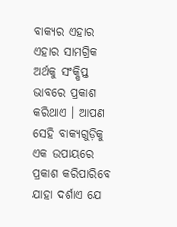ବାକ୍ୟର ଏହାର ଏହାର ସାମଗ୍ରିକ ଅର୍ଥକୁ ସଂକ୍ଷିପ୍ତ ଭାବରେ ପ୍ରକାଶ କରିଥାଏ । ଆପଣ ସେହି ବାକ୍ୟଗୁଡ଼ିକୁ ଏକ ଉପାୟରେ ପ୍ରକାଶ କରିପାରିବେ ଯାହା ଦର୍ଶାଏ ଯେ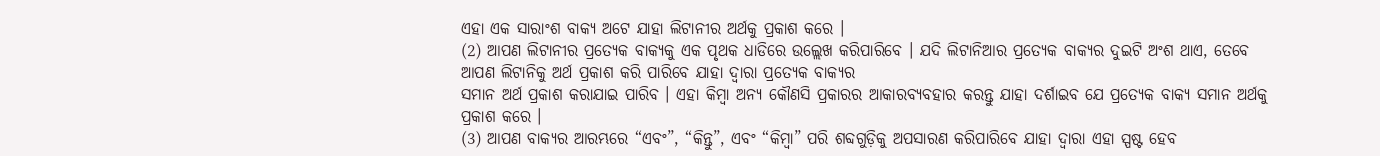ଏହା ଏକ ସାରାଂଶ ବାକ୍ୟ ଅଟେ ଯାହା ଲିଟାନୀର ଅର୍ଥକୁ ପ୍ରକାଶ କରେ ।
(2) ଆପଣ ଲିଟାନୀର ପ୍ରତ୍ୟେକ ବାକ୍ୟକୁ ଏକ ପୃଥକ ଧାଡିରେ ଉଲ୍ଲେଖ କରିପାରିବେ । ଯଦି ଲିଟାନିଆର ପ୍ରତ୍ୟେକ ବାକ୍ୟର ଦୁଇଟି ଅଂଶ ଥାଏ, ତେବେ ଆପଣ ଲିଟାନିକୁ ଅର୍ଥ ପ୍ରକାଶ କରି ପାରିବେ ଯାହା ଦ୍ବାରା ପ୍ରତ୍ୟେକ ବାକ୍ୟର
ସମାନ ଅର୍ଥ ପ୍ରକାଶ କରାଯାଇ ପାରିବ । ଏହା କିମ୍ବା ଅନ୍ୟ କୌଣସି ପ୍ରକାରର ଆକାରବ୍ୟବହାର କରନ୍ତୁ ଯାହା ଦର୍ଶାଇବ ଯେ ପ୍ରତ୍ୟେକ ବାକ୍ୟ ସମାନ ଅର୍ଥକୁ ପ୍ରକାଶ କରେ ।
(3) ଆପଣ ବାକ୍ୟର ଆରମ୍ଭରେ “ଏବଂ”, “କିନ୍ତୁ”, ଏବଂ “କିମ୍ବା” ପରି ଶବ୍ଦଗୁଡ଼ିକୁ ଅପସାରଣ କରିପାରିବେ ଯାହା ଦ୍ବାରା ଏହା ସ୍ପଷ୍ଟ ହେବ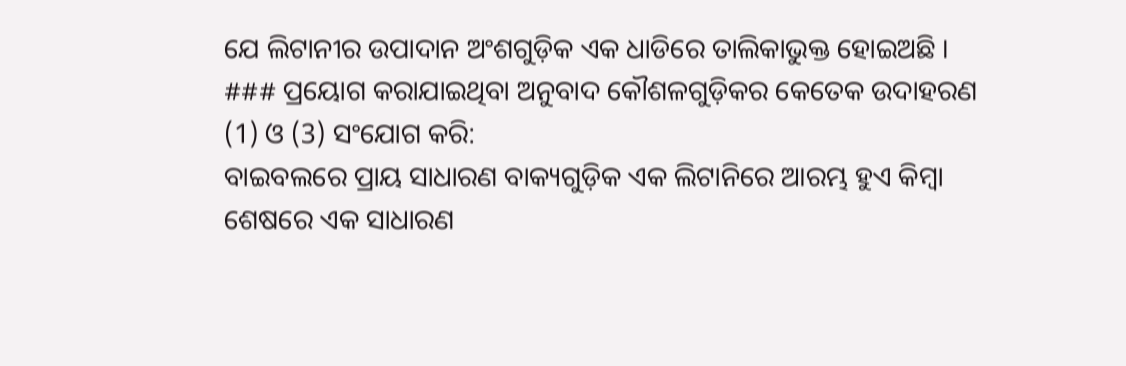ଯେ ଲିଟାନୀର ଉପାଦାନ ଅଂଶଗୁଡ଼ିକ ଏକ ଧାଡିରେ ତାଲିକାଭୁକ୍ତ ହୋଇଅଛି ।
### ପ୍ରୟୋଗ କରାଯାଇଥିବା ଅନୁବାଦ କୌଶଳଗୁଡ଼ିକର କେତେକ ଉଦାହରଣ
(1) ଓ (3) ସଂଯୋଗ କରି:
ବାଇବଲରେ ପ୍ରାୟ ସାଧାରଣ ବାକ୍ୟଗୁଡ଼ିକ ଏକ ଲିଟାନିରେ ଆରମ୍ଭ ହୁଏ କିମ୍ବା ଶେଷରେ ଏକ ସାଧାରଣ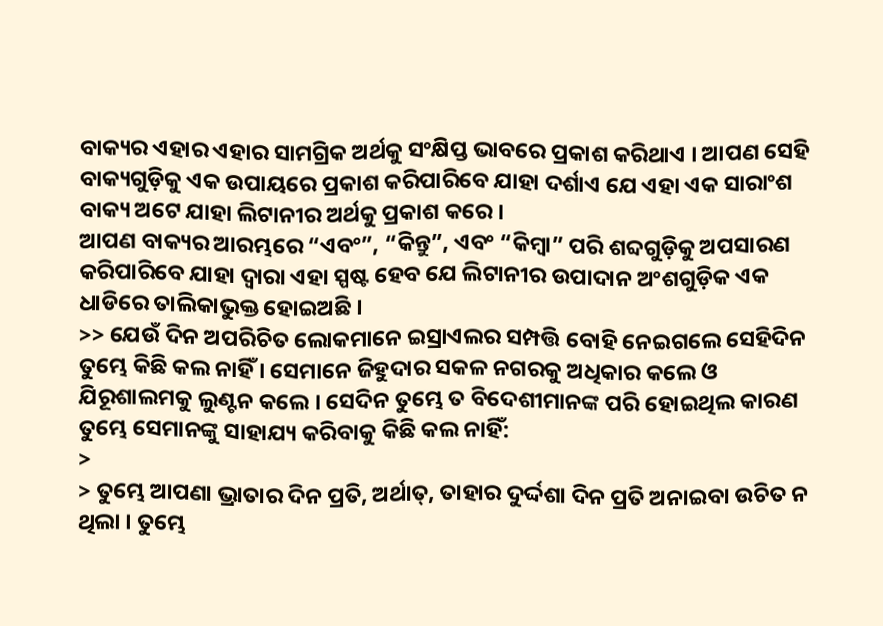ବାକ୍ୟର ଏହାର ଏହାର ସାମଗ୍ରିକ ଅର୍ଥକୁ ସଂକ୍ଷିପ୍ତ ଭାବରେ ପ୍ରକାଶ କରିଥାଏ । ଆପଣ ସେହି ବାକ୍ୟଗୁଡ଼ିକୁ ଏକ ଉପାୟରେ ପ୍ରକାଶ କରିପାରିବେ ଯାହା ଦର୍ଶାଏ ଯେ ଏହା ଏକ ସାରାଂଶ ବାକ୍ୟ ଅଟେ ଯାହା ଲିଟାନୀର ଅର୍ଥକୁ ପ୍ରକାଶ କରେ ।
ଆପଣ ବାକ୍ୟର ଆରମ୍ଭରେ “ଏବଂ”, “କିନ୍ତୁ”, ଏବଂ “କିମ୍ବା” ପରି ଶବ୍ଦଗୁଡ଼ିକୁ ଅପସାରଣ କରିପାରିବେ ଯାହା ଦ୍ବାରା ଏହା ସ୍ପଷ୍ଟ ହେବ ଯେ ଲିଟାନୀର ଉପାଦାନ ଅଂଶଗୁଡ଼ିକ ଏକ ଧାଡିରେ ତାଲିକାଭୁକ୍ତ ହୋଇଅଛି ।
>> ଯେଉଁ ଦିନ ଅପରିଚିତ ଲୋକମାନେ ଇସ୍ରାଏଲର ସମ୍ପତ୍ତି ବୋହି ନେଇଗଲେ ସେହିଦିନ ତୁମ୍ଭେ କିଛି କଲ ନାହିଁ । ସେମାନେ ଜିହୁଦାର ସକଳ ନଗରକୁ ଅଧିକାର କଲେ ଓ ଯିରୂଶାଲମକୁ ଲୁଣ୍ଟନ କଲେ । ସେଦିନ ତୁମ୍ଭେ ତ ବିଦେଶୀମାନଙ୍କ ପରି ହୋଇଥିଲ କାରଣ ତୁମ୍ଭେ ସେମାନଙ୍କୁ ସାହାଯ୍ୟ କରିବାକୁ କିଛି କଲ ନାହିଁ:
>
> ତୁମ୍ଭେ ଆପଣା ଭ୍ରାତାର ଦିନ ପ୍ରତି, ଅର୍ଥାତ୍‍, ତାହାର ଦୁର୍ଦ୍ଦଶା ଦିନ ପ୍ରତି ଅନାଇବା ଉଚିତ ନ ଥିଲା । ତୁମ୍ଭେ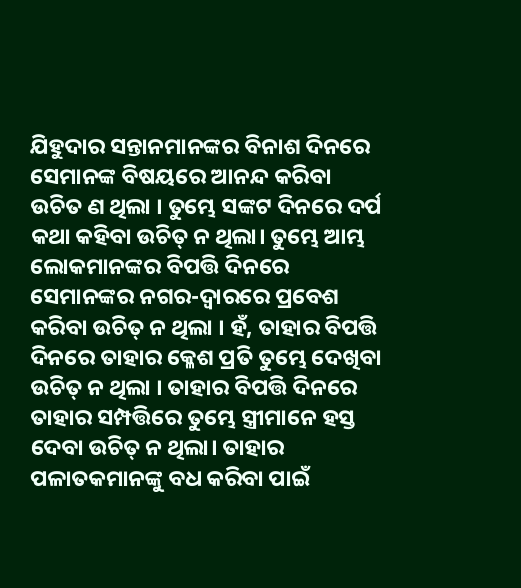ଯିହୁଦାର ସନ୍ତାନମାନଙ୍କର ବିନାଶ ଦିନରେ ସେମାନଙ୍କ ବିଷୟରେ ଆନନ୍ଦ କରିବା ଉଚିତ ଣ ଥିଲା । ତୁମ୍ଭେ ସଙ୍କଟ ଦିନରେ ଦର୍ପ କଥା କହିବା ଉଚିତ୍ ନ ଥିଲା। ତୁମ୍ଭେ ଆମ୍ଭ ଲୋକମାନଙ୍କର ବିପତ୍ତି ଦିନରେ ସେମାନଙ୍କର ନଗର-ଦ୍ୱାରରେ ପ୍ରବେଶ କରିବା ଉଚିତ୍ ନ ଥିଲା । ହଁ, ତାହାର ବିପତ୍ତି ଦିନରେ ତାହାର କ୍ଳେଶ ପ୍ରତି ତୁମ୍ଭେ ଦେଖିବା ଉଚିତ୍ ନ ଥିଲା । ତାହାର ବିପତ୍ତି ଦିନରେ ତାହାର ସମ୍ପତ୍ତିରେ ତୁମ୍ଭେ ସ୍ତ୍ରୀମାନେ ହସ୍ତ ଦେବା ଉଚିତ୍ ନ ଥିଲା। ତାହାର ପଳାତକମାନଙ୍କୁ ବଧ କରିବା ପାଇଁ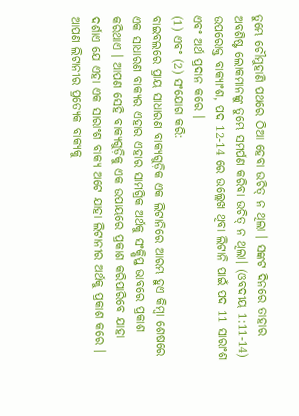ତୁମ୍ଭେ ଚୌମୁହାଣି ପଥରେ ଠିଆ ହେବା ଉଚିତ୍ ନ ଥିଲା । ସଙ୍କଟ ଦିନରେ ତାହାର ଅବଶିଷ୍ଟ ଲୋକମାନଙ୍କୁ ତୁମ୍ଭେ ସମର୍ପଣ କରିବା ଉଚିତ୍ ନ ଥିଲା। (ଓବଦୀୟ 1:11-14)
ଉପରୋକ୍ତ ବାକ୍ୟାଂଶ, ପଦ 12-14 ରେ ଉଲ୍ଲେଖ ଥିବା ଲିଟାନି ପାଇଁ ପଦ 11 ସାରାଂଶ ଏବଂ ଅର୍ଥ ପ୍ରଦାନ କରେ ।
(1) ଏବଂ (2) ସଂଯୋଗ କରି:
ବାଇବଲରେ ପ୍ରାୟ ସାଧାରଣ ବାକ୍ୟଗୁଡ଼ିକ ଏକ ଲିଟାନିରେ ଆରମ୍ଭ ହୁଏ କିମ୍ବା ଶେଷରେ ଏକ ସାଧାରଣ ବାକ୍ୟର ଏହାର ଏହାର ସାମଗ୍ରିକ ଅର୍ଥକୁ ସଂକ୍ଷିପ୍ତ ଭାବରେ ପ୍ରକାଶ କରିଥାଏ । ଆପଣ ସେହି ବାକ୍ୟଗୁଡ଼ିକୁ ଏକ ଉପାୟରେ ପ୍ରକାଶ କରିପାରିବେ ଯାହା ଦର୍ଶାଏ ଯେ ଏହା ଏକ ସାରାଂଶ ବାକ୍ୟ ଅଟେ ଯାହା ଲିଟାନୀର ଅର୍ଥକୁ ପ୍ରକାଶ କରେ ।
ଆପଣ ଲିଟାନୀର ପ୍ରତ୍ୟେକ ବାକ୍ୟକୁ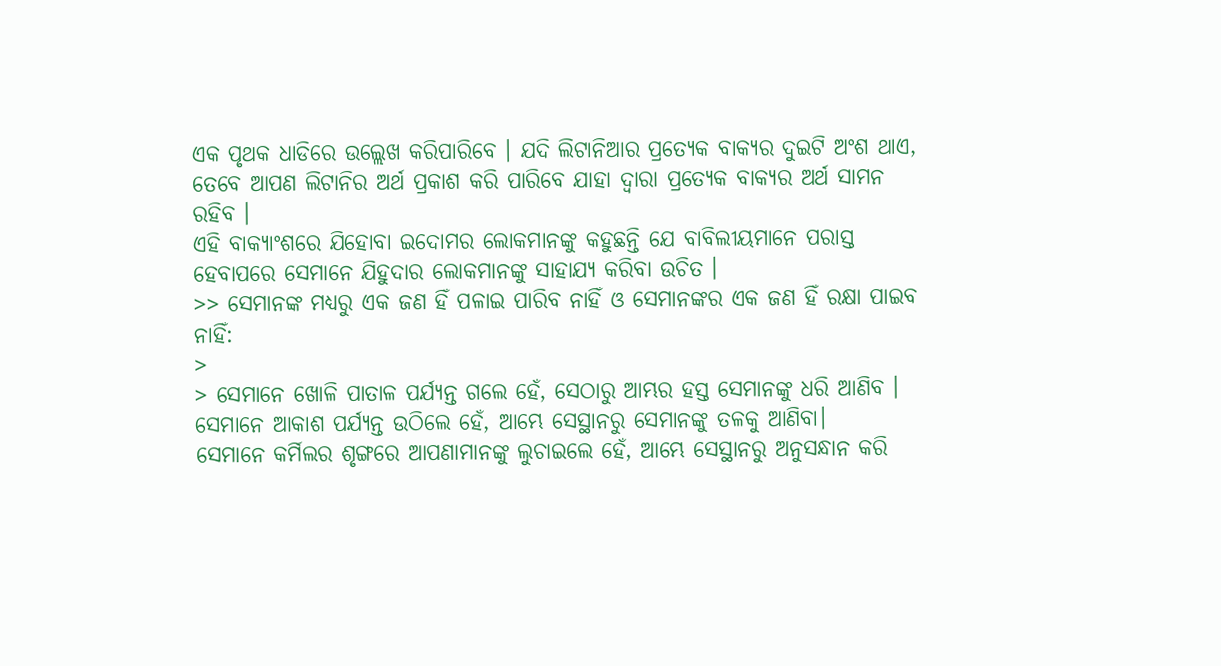ଏକ ପୃଥକ ଧାଡିରେ ଉଲ୍ଲେଖ କରିପାରିବେ । ଯଦି ଲିଟାନିଆର ପ୍ରତ୍ୟେକ ବାକ୍ୟର ଦୁଇଟି ଅଂଶ ଥାଏ, ତେବେ ଆପଣ ଲିଟାନିର ଅର୍ଥ ପ୍ରକାଶ କରି ପାରିବେ ଯାହା ଦ୍ବାରା ପ୍ରତ୍ୟେକ ବାକ୍ୟର ଅର୍ଥ ସାମନ ରହିବ ।
ଏହି ବାକ୍ୟାଂଶରେ ଯିହୋବା ଇଦୋମର ଲୋକମାନଙ୍କୁ କହୁଛନ୍ତି ଯେ ବାବିଲୀୟମାନେ ପରାସ୍ତ ହେବାପରେ ସେମାନେ ଯିହୁଦାର ଲୋକମାନଙ୍କୁ ସାହାଯ୍ୟ କରିବା ଉଚିତ ।
>> ସେମାନଙ୍କ ମଧ୍ୟରୁ ଏକ ଜଣ ହିଁ ପଳାଇ ପାରିବ ନାହିଁ ଓ ସେମାନଙ୍କର ଏକ ଜଣ ହିଁ ରକ୍ଷା ପାଇବ ନାହିଁ:
>
> ସେମାନେ ଖୋଳି ପାତାଳ ପର୍ଯ୍ୟନ୍ତ ଗଲେ ହେଁ, ସେଠାରୁ ଆମ୍ଭର ହସ୍ତ ସେମାନଙ୍କୁ ଧରି ଆଣିବ । ସେମାନେ ଆକାଶ ପର୍ଯ୍ୟନ୍ତ ଉଠିଲେ ହେଁ, ଆମ୍ଭେ ସେସ୍ଥାନରୁ ସେମାନଙ୍କୁ ତଳକୁ ଆଣିବା।
ସେମାନେ କର୍ମିଲର ଶୃଙ୍ଗରେ ଆପଣାମାନଙ୍କୁ ଲୁଚାଇଲେ ହେଁ, ଆମ୍ଭେ ସେସ୍ଥାନରୁ ଅନୁସନ୍ଧାନ କରି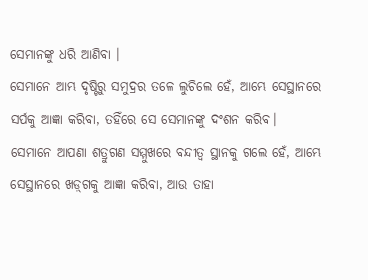ସେମାନଙ୍କୁ ଧରି ଆଣିବା ।
ସେମାନେ ଆମ୍ଭ ଦୃଷ୍ଟିରୁ ସମୁଦ୍ରର ତଳେ ଲୁଚିଲେ ହେଁ, ଆମ୍ଭେ ସେସ୍ଥାନରେ ସର୍ପକୁ ଆଜ୍ଞା କରିବା, ତହିଁରେ ସେ ସେମାନଙ୍କୁ ଦଂଶନ କରିବ।
ସେମାନେ ଆପଣା ଶତ୍ରୁଗଣ ସମ୍ମୁଖରେ ବନ୍ଦୀତ୍ଵ ସ୍ଥାନକୁ ଗଲେ ହେଁ, ଆମ୍ଭେ ସେସ୍ଥାନରେ ଖଡ଼୍‍ଗକୁ ଆଜ୍ଞା କରିବା, ଆଉ ତାହା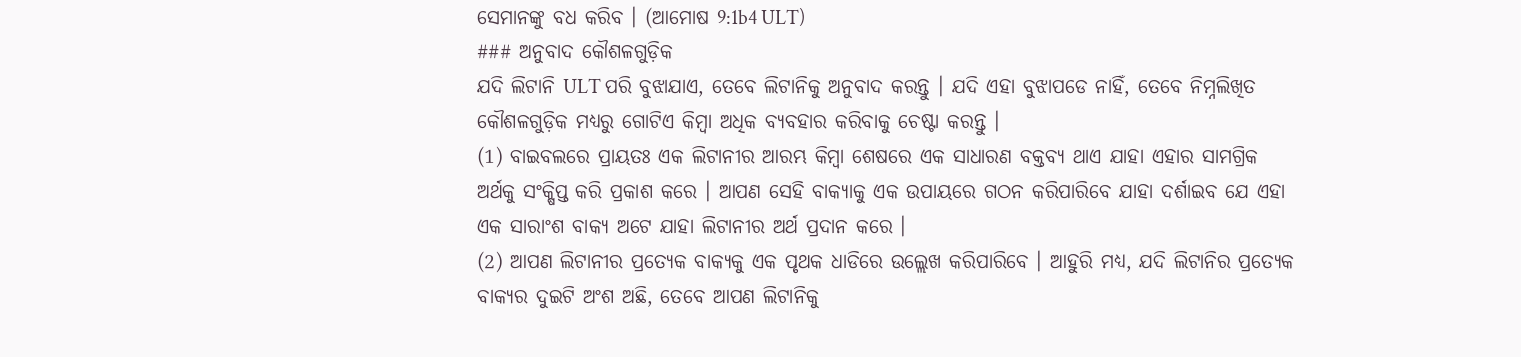ସେମାନଙ୍କୁ ବଧ କରିବ । (ଆମୋଷ 9:1b4 ULT)
### ଅନୁବାଦ କୌଶଳଗୁଡ଼ିକ
ଯଦି ଲିଟାନି ULT ପରି ବୁଝାଯାଏ, ତେବେ ଲିଟାନିକୁ ଅନୁବାଦ କରନ୍ତୁ । ଯଦି ଏହା ବୁଝାପଡେ ନାହିଁ, ତେବେ ନିମ୍ନଲିଖିତ କୌଶଳଗୁଡ଼ିକ ମଧ୍ୟରୁ ଗୋଟିଏ କିମ୍ବା ଅଧିକ ବ୍ୟବହାର କରିବାକୁ ଚେଷ୍ଟା କରନ୍ତୁ ।
(1) ବାଇବଲରେ ପ୍ରାୟତଃ ଏକ ଲିଟାନୀର ଆରମ୍ଭ କିମ୍ବା ଶେଷରେ ଏକ ସାଧାରଣ ବକ୍ତବ୍ୟ ଥାଏ ଯାହା ଏହାର ସାମଗ୍ରିକ ଅର୍ଥକୁ ସଂକ୍ଷିପ୍ତ କରି ପ୍ରକାଶ କରେ । ଆପଣ ସେହି ବାକ୍ୟାକୁ ଏକ ଉପାୟରେ ଗଠନ କରିପାରିବେ ଯାହା ଦର୍ଶାଇବ ଯେ ଏହା ଏକ ସାରାଂଶ ବାକ୍ୟ ଅଟେ ଯାହା ଲିଟାନୀର ଅର୍ଥ ପ୍ରଦାନ କରେ ।
(2) ଆପଣ ଲିଟାନୀର ପ୍ରତ୍ୟେକ ବାକ୍ୟକୁ ଏକ ପୃଥକ ଧାଡିରେ ଉଲ୍ଲେଖ କରିପାରିବେ । ଆହୁରି ମଧ୍ୟ, ଯଦି ଲିଟାନିର ପ୍ରତ୍ୟେକ ବାକ୍ୟର ଦୁଇଟି ଅଂଶ ଅଛି, ତେବେ ଆପଣ ଲିଟାନିକୁ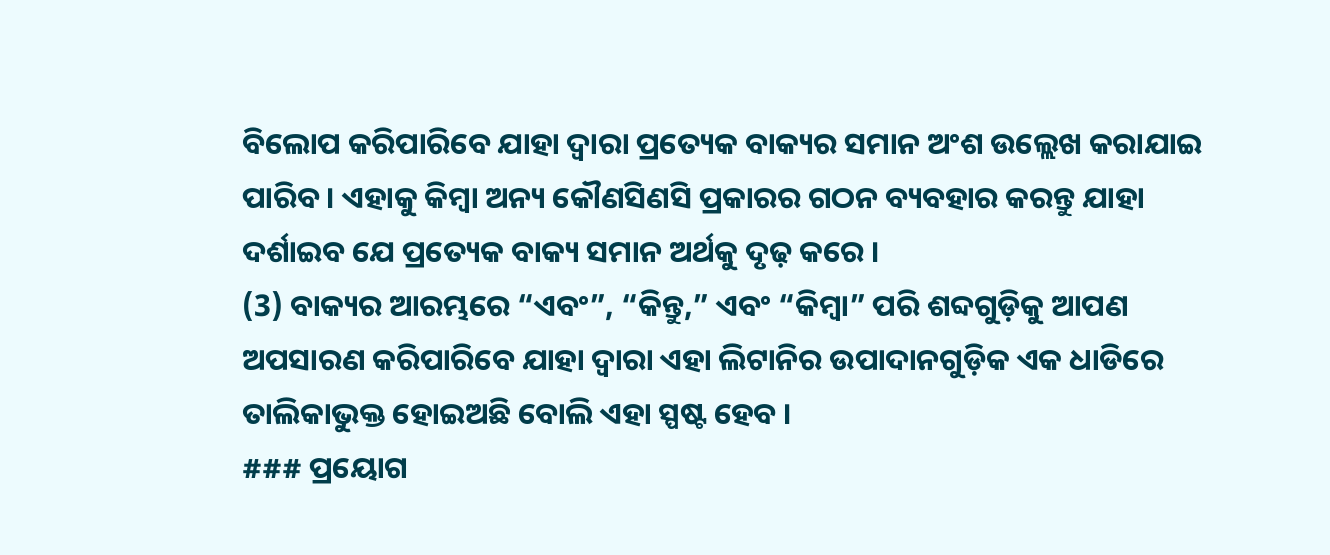ବିଲୋପ କରିପାରିବେ ଯାହା ଦ୍ଵାରା ପ୍ରତ୍ୟେକ ବାକ୍ୟର ସମାନ ଅଂଶ ଉଲ୍ଲେଖ କରାଯାଇ ପାରିବ । ଏହାକୁ କିମ୍ବା ଅନ୍ୟ କୌଣସିଣସି ପ୍ରକାରର ଗଠନ ବ୍ୟବହାର କରନ୍ତୁ ଯାହା ଦର୍ଶାଇବ ଯେ ପ୍ରତ୍ୟେକ ବାକ୍ୟ ସମାନ ଅର୍ଥକୁ ଦୃଢ଼ କରେ ।
(3) ବାକ୍ୟର ଆରମ୍ଭରେ “ଏବଂ”, “କିନ୍ତୁ,” ଏବଂ “କିମ୍ବା” ପରି ଶବ୍ଦଗୁଡ଼ିକୁ ଆପଣ ଅପସାରଣ କରିପାରିବେ ଯାହା ଦ୍ଵାରା ଏହା ଲିଟାନିର ଉପାଦାନଗୁଡ଼ିକ ଏକ ଧାଡିରେ ତାଲିକାଭୁକ୍ତ ହୋଇଅଛି ବୋଲି ଏହା ସ୍ପଷ୍ଟ ହେବ ।
### ପ୍ରୟୋଗ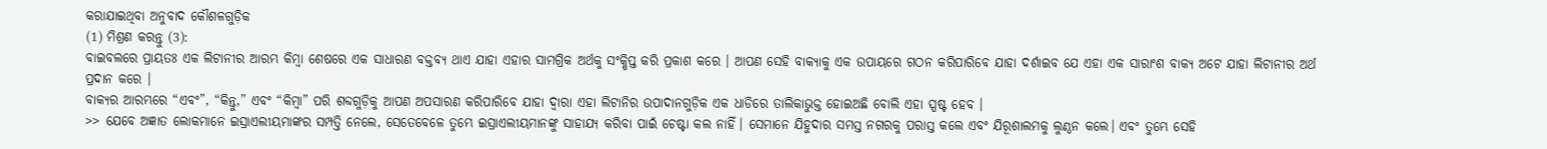କରାଯାଇଥିବା ଅନୁବାଦ କୌଶଳଗୁଡ଼ିକ
(1) ମିଶ୍ରଣ କରନ୍ତୁ (3):
ବାଇବଲରେ ପ୍ରାୟତଃ ଏକ ଲିଟାନୀର ଆରମ୍ଭ କିମ୍ବା ଶେଷରେ ଏକ ସାଧାରଣ ବକ୍ତବ୍ୟ ଥାଏ ଯାହା ଏହାର ସାମଗ୍ରିକ ଅର୍ଥକୁ ସଂକ୍ଷିପ୍ତ କରି ପ୍ରକାଶ କରେ । ଆପଣ ସେହି ବାକ୍ୟାକୁ ଏକ ଉପାୟରେ ଗଠନ କରିପାରିବେ ଯାହା ଦର୍ଶାଇବ ଯେ ଏହା ଏକ ସାରାଂଶ ବାକ୍ୟ ଅଟେ ଯାହା ଲିଟାନୀର ଅର୍ଥ ପ୍ରଦାନ କରେ ।
ବାକ୍ୟର ଆରମ୍ଭରେ “ଏବଂ”, “କିନ୍ତୁ,” ଏବଂ “କିମ୍ବା” ପରି ଶବ୍ଦଗୁଡ଼ିକୁ ଆପଣ ଅପସାରଣ କରିପାରିବେ ଯାହା ଦ୍ଵାରା ଏହା ଲିଟାନିର ଉପାଦାନଗୁଡ଼ିକ ଏକ ଧାଡିରେ ତାଲିକାଭୁକ୍ତ ହୋଇଅଛି ବୋଲି ଏହା ସ୍ପଷ୍ଟ ହେବ ।
>> ଯେବେ ଅଜ୍ଞାତ ଲୋକମାନେ ଇସ୍ରାଏଲୀୟମାଙ୍କର ସମ୍ପତ୍ତି ନେଲେ, ସେତେବେଳେ ତୁମ୍ଭେ ଇସ୍ରାଏଲୀୟମାନଙ୍କୁ ସାହାଯ୍ୟ କରିବା ପାଇଁ ଚେଷ୍ଟା କଲ ନାହିଁ। ସେମାନେ ଯିହୁଦାର ସମସ୍ତ ନଗରକୁ ପରାସ୍ତ କଲେ ଏବଂ ଯିରୂଶାଲମକୁ ଲୁଣ୍ଠନ କଲେ। ଏବଂ ତୁମ୍ଭେ ସେହି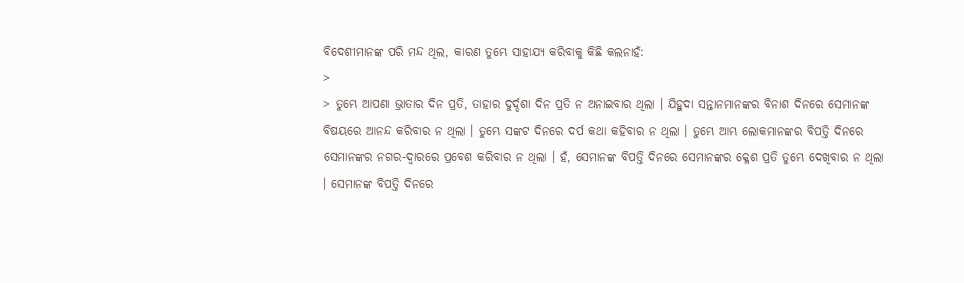ବିଦେଶୀମାନଙ୍କ ପରି ମନ୍ଦ ଥିଲ, କାରଣ ତୁମ୍ଭେ ସାହାଯ୍ୟ କରିବାକୁ କିଛି କଲନାହଁ:
>
> ତୁମ୍ଭେ ଆପଣା ଭ୍ରାତାର ଦିନ ପ୍ରତି, ତାହାର ଦୁର୍ଦ୍ଦଶା ଦିନ ପ୍ରତି ନ ଅନାଇବାର ଥିଲା । ଯିହୁଦା ସନ୍ତାନମାନଙ୍କର ବିନାଶ ଦିନରେ ସେମାନଙ୍କ ବିଷୟରେ ଆନନ୍ଦ କରିବାର ନ ଥିଲା । ତୁମ୍ଭେ ସଙ୍କଟ ଦିନରେ ଦର୍ପ କଥା କହିବାର ନ ଥିଲା । ତୁମ୍ଭେ ଆମ୍ଭ ଲୋକମାନଙ୍କର ବିପତ୍ତି ଦିନରେ ସେମାନଙ୍କର ନଗର-ଦ୍ୱାରରେ ପ୍ରବେଶ କରିବାର ନ ଥିଲା । ହଁ, ସେମାନଙ୍କ ବିପତ୍ତି ଦିନରେ ସେମାନଙ୍କର କ୍ଳେଶ ପ୍ରତି ତୁମ୍ଭେ ଦେଖିବାର ନ ଥିଲା । ସେମାନଙ୍କ ବିପତ୍ତି ଦିନରେ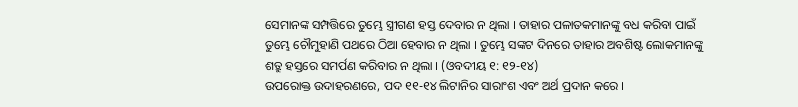ସେମାନଙ୍କ ସମ୍ପତ୍ତିରେ ତୁମ୍ଭେ ସ୍ତ୍ରୀଗଣ ହସ୍ତ ଦେବାର ନ ଥିଲା । ତାହାର ପଳାତକମାନଙ୍କୁ ବଧ କରିବା ପାଇଁ ତୁମ୍ଭେ ଚୌମୁହାଣି ପଥରେ ଠିଆ ହେବାର ନ ଥିଲା । ତୁମ୍ଭେ ସଙ୍କଟ ଦିନରେ ତାହାର ଅବଶିଷ୍ଟ ଲୋକମାନଙ୍କୁ ଶତ୍ରୁ ହସ୍ତରେ ସମର୍ପଣ କରିବାର ନ ଥିଲା । (ଓବଦୀୟ ୧: ୧୨-୧୪)
ଉପରୋକ୍ତ ଉଦାହରଣରେ, ପଦ ୧୧-୧୪ ଲିଟାନିର ସାରାଂଶ ଏବଂ ଅର୍ଥ ପ୍ରଦାନ କରେ ।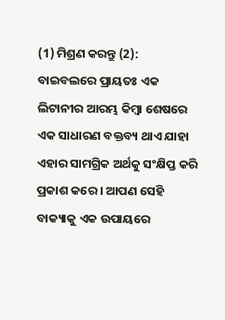(1) ମିଶ୍ରଣ କରନ୍ତୁ (2):
ବାଇବଲରେ ପ୍ରାୟତଃ ଏକ ଲିଟାନୀର ଆରମ୍ଭ କିମ୍ବା ଶେଷରେ ଏକ ସାଧାରଣ ବକ୍ତବ୍ୟ ଥାଏ ଯାହା ଏହାର ସାମଗ୍ରିକ ଅର୍ଥକୁ ସଂକ୍ଷିପ୍ତ କରି ପ୍ରକାଶ କରେ । ଆପଣ ସେହି ବାକ୍ୟାକୁ ଏକ ଉପାୟରେ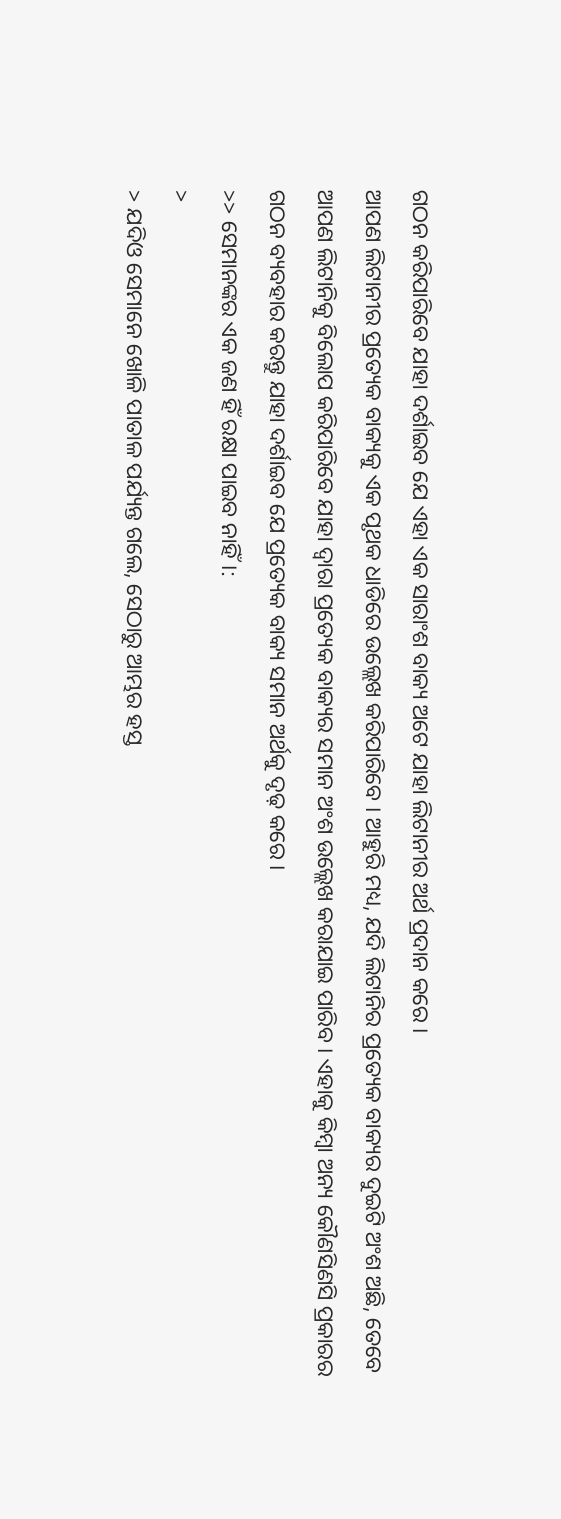ଗଠନ କରିପାରିବେ ଯାହା ଦର୍ଶାଇବ ଯେ ଏହା ଏକ ସାରାଂଶ ବାକ୍ୟ ଅଟେ ଯାହା ଲିଟାନୀର ଅର୍ଥ ପ୍ରଦାନ କରେ ।
ଆପଣ ଲିଟାନୀର ପ୍ରତ୍ୟେକ ବାକ୍ୟକୁ ଏକ ପୃଥକ ଧାଡିରେ ଉଲ୍ଲେଖ କରିପାରିବେ । ଆହୁରି ମଧ୍ୟ, ଯଦି ଲିଟାନିର ପ୍ରତ୍ୟେକ ବାକ୍ୟର ଦୁଇଟି ଅଂଶ ଅଛି, ତେବେ ଆପଣ ଲିଟାନିକୁ ବିଲୋପ କରିପାରିବେ ଯାହା ଦ୍ଵାରା ପ୍ରତ୍ୟେକ ବାକ୍ୟର ସମାନ ଅଂଶ ଉଲ୍ଲେଖ କରାଯାଇ ପାରିବ । ଏହାକୁ କିମ୍ବା ଅନ୍ୟ କୌଣସିଣସି ପ୍ରକାରର ଗଠନ ବ୍ୟବହାର କରନ୍ତୁ ଯାହା ଦର୍ଶାଇବ ଯେ ପ୍ରତ୍ୟେକ ବାକ୍ୟ ସମାନ ଅର୍ଥକୁ ଦୃଢ଼ କରେ ।
>> ସେମାନଙ୍କର ଏକ ଜଣ ହିଁ ରକ୍ଷା ପାଇବ ନାହିଁ।:
>
> ଯଦିଓ ସେମାନେ ଖୋଳି ପାତାଳ ପର୍ଯ୍ୟନ୍ତ ଗଲେ, ସେଠାରୁ ଆମ୍ଭର ହସ୍ତ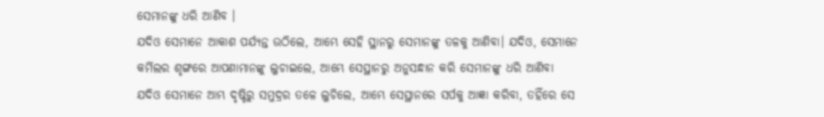ସେମାନଙ୍କୁ ଧରି ଆଣିବ ।
ଯଦିଓ ସେମାନେ ଆକାଶ ପର୍ଯ୍ୟନ୍ତ ଉଠିଲେ, ଆମ୍ଭେ ସେହି ସ୍ଥାନରୁ ସେମାନଙ୍କୁ ତଳକୁ ଆଣିବା। ଯଦିଓ, ସେମାନେ କର୍ମିଲର ଶୃଙ୍ଗରେ ଆପଣାମାନଙ୍କୁ ଲୁଚାଇଲେ, ଆମ୍ଭେ ସେସ୍ଥାନରୁ ଅନୁସନ୍ଧାନ କରି ସେମାନଙ୍କୁ ଧରି ଆଣିବା
ଯଦିଓ ସେମାନେ ଆମ୍ଭ ଦୃଷ୍ଟିରୁ ସମୁଦ୍ରର ତଳେ ଲୁଚିଲେ, ଆମ୍ଭେ ସେସ୍ଥାନରେ ସର୍ପକୁ ଆଜ୍ଞା କରିବା, ତହିଁରେ ସେ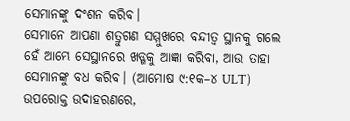ସେମାନଙ୍କୁ ଦଂଶନ କରିବ।
ସେମାନେ ଆପଣା ଶତ୍ରୁଗଣ ସମ୍ମୁଖରେ ବନ୍ଦୀତ୍ୱ ସ୍ଥାନକୁ ଗଲେ ହେଁ ଆମ୍ଭେ ସେସ୍ଥାନରେ ଖଡ୍ଗକୁ ଆଜ୍ଞା କରିବା, ଆଉ ତାହା ସେମାନଙ୍କୁ ବଧ କରିବ। (ଆମୋଷ ୯:୧କ–୪ ULT)
ଉପରୋକ୍ତ ଉଦାହରଣରେ,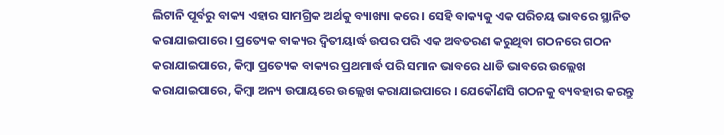ଲିଟାନି ପୂର୍ବରୁ ବାକ୍ୟ ଏହାର ସାମଗ୍ରିକ ଅର୍ଥକୁ ବ୍ୟାଖ୍ୟା କରେ । ସେହି ବାକ୍ୟକୁ ଏକ ପରିଚୟ ଭାବରେ ସ୍ଥାନିତ କରାଯାଇପାରେ । ପ୍ରତ୍ୟେକ ବାକ୍ୟର ଦ୍ୱିତୀୟାର୍ଦ୍ଧ ଉପର ପରି ଏକ ଅବତରଣ କରୁଥିବା ଗଠନରେ ଗଠନ କରାଯାଇପାରେ, କିମ୍ବା ପ୍ରତ୍ୟେକ ବାକ୍ୟର ପ୍ରଥମାର୍ଦ୍ଧ ପରି ସମାନ ଭାବରେ ଧାଡି ଭାବରେ ଉଲ୍ଲେଖ କରାଯାଇପାରେ, କିମ୍ବା ଅନ୍ୟ ଉପାୟରେ ଉଲ୍ଲେଖ କରାଯାଇପାରେ । ଯେକୌଣସି ଗଠନକୁ ବ୍ୟବହାର କରନ୍ତୁ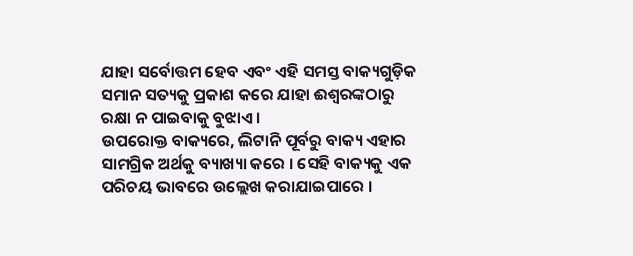ଯାହା ସର୍ବୋତ୍ତମ ହେବ ଏବଂ ଏହି ସମସ୍ତ ବାକ୍ୟଗୁଡ଼ିକ ସମାନ ସତ୍ୟକୁ ପ୍ରକାଶ କରେ ଯାହା ଈଶ୍ଵରଙ୍କଠାରୁ ରକ୍ଷା ନ ପାଇବାକୁ ବୁଝାଏ ।
ଉପରୋକ୍ତ ବାକ୍ୟରେ, ଲିଟାନି ପୂର୍ବରୁ ବାକ୍ୟ ଏହାର ସାମଗ୍ରିକ ଅର୍ଥକୁ ବ୍ୟାଖ୍ୟା କରେ । ସେହି ବାକ୍ୟକୁ ଏକ ପରିଚୟ ଭାବରେ ଉଲ୍ଲେଖ କରାଯାଇପାରେ ।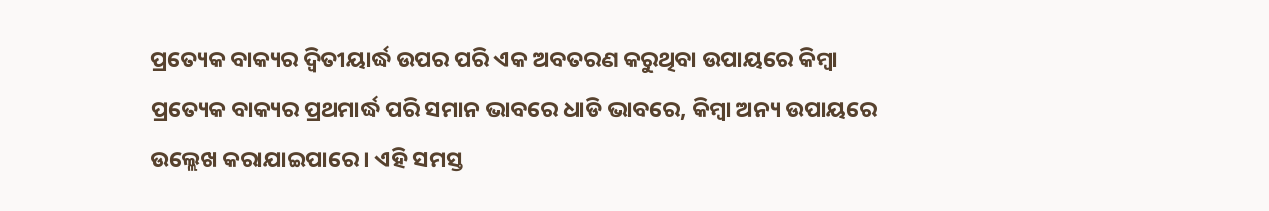ପ୍ରତ୍ୟେକ ବାକ୍ୟର ଦ୍ୱିତୀୟାର୍ଦ୍ଧ ଉପର ପରି ଏକ ଅବତରଣ କରୁଥିବା ଉପାୟରେ କିମ୍ବା ପ୍ରତ୍ୟେକ ବାକ୍ୟର ପ୍ରଥମାର୍ଦ୍ଧ ପରି ସମାନ ଭାବରେ ଧାଡି ଭାବରେ, କିମ୍ବା ଅନ୍ୟ ଉପାୟରେ ଉଲ୍ଲେଖ କରାଯାଇପାରେ । ଏହି ସମସ୍ତ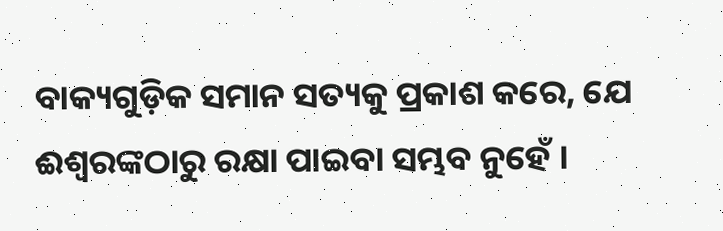ବାକ୍ୟଗୁଡ଼ିକ ସମାନ ସତ୍ୟକୁ ପ୍ରକାଶ କରେ, ଯେ ଈଶ୍ବରଙ୍କଠାରୁ ରକ୍ଷା ପାଇବା ସମ୍ଭବ ନୁହେଁ ।